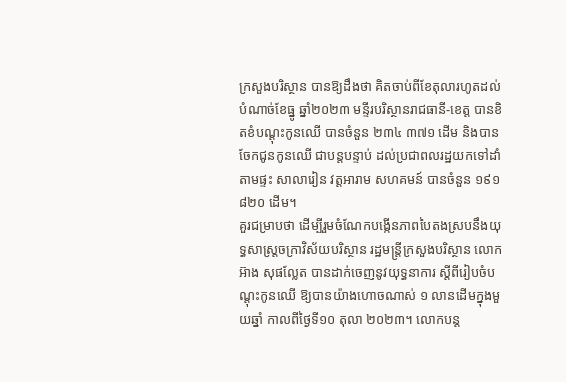ក្រសួងបរិស្ថាន បានឱ្យដឹងថា គិតចាប់ពីខែតុលារហូតដល់បំណាច់ខែធ្នូ ឆ្នាំ២០២៣ មន្ទីរបរិស្ថានរាជធានី-ខេត្ត បានខិតខំបណ្ដុះកូនឈើ បានចំនួន ២៣៤ ៣៧១ ដើម និងបានចែកជូនកូនឈើ ជាបន្តបន្ទាប់ ដល់ប្រជាពលរដ្ឋយកទៅដាំតាមផ្ទះ សាលារៀន វត្តអារាម សហគមន៍ បានចំនួន ១៩១ ៨២០ ដើម។
គួរជម្រាបថា ដើម្បីរួមចំណែកបង្កើនភាពបៃតងស្របនឹងយុទ្ធសាស្រ្ដចក្រាវិស័យបរិស្ថាន រដ្ឋមន្រ្តីក្រសួងបរិស្ថាន លោក អ៊ាង សុផល្លែត បានដាក់ចេញនូវយុទ្ធនាការ ស្តីពីរៀបចំបណ្តុះកូនឈើ ឱ្យបានយ៉ាងហោចណាស់ ១ លានដើមក្នុងមួយឆ្នាំ កាលពីថ្ងៃទី១០ តុលា ២០២៣។ លោកបន្ត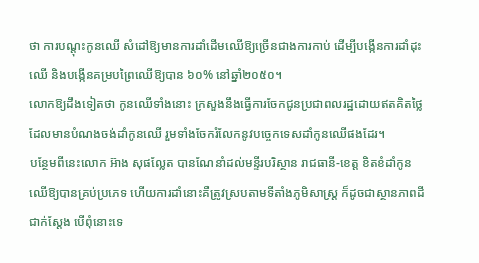ថា ការបណ្តុះកូនឈើ សំដៅឱ្យមានការដាំដើមឈើឱ្យច្រើនជាងការកាប់ ដើម្បីបង្កើនការដាំដុះឈើ និងបង្កើនគម្របព្រៃឈើឱ្យបាន ៦០% នៅឆ្នាំ២០៥០។
លោកឱ្យដឹងទៀតថា កូនឈើទាំងនោះ ក្រសួងនឹងធ្វើការចែកជូនប្រជាពលរដ្ឋដោយឥតគិតថ្លៃ ដែលមានបំណងចង់ដាំកូនឈើ រួមទាំងចែករំលែកនូវបច្ចេកទេសដាំកូនឈើផងដែរ។
បន្ថែមពីនេះលោក អ៊ាង សុផល្លែត បានណែនាំដល់មន្ទីរបរិស្ថាន រាជធានី-ខេត្ត ខិតខំដាំកូនឈើឱ្យបានគ្រប់ប្រភេទ ហើយការដាំនោះគឺត្រូវស្របតាមទីតាំងភូមិសាស្ដ្រ ក៏ដូចជាស្ថានភាពដីជាក់ស្ដែង បើពុំនោះទេ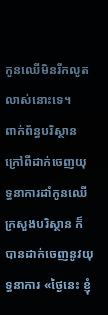កូនឈើមិនរីកលូតលាស់នោះទេ។
ពាក់ព័ន្ធបរិស្ថាន ក្រៅពីដាក់ចេញយុទ្ធនាការដាំកូនឈើ ក្រសួងបរិស្ថាន ក៏បានដាក់ចេញនូវយុទ្ធនាការ «ថ្ងៃនេះ ខ្ញុំ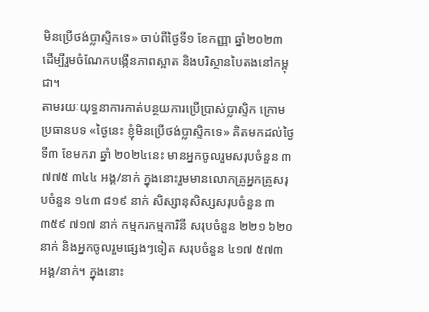មិនប្រើថង់ប្លាស្ទិកទេ» ចាប់ពីថ្ងៃទី១ ខែកញ្ញា ឆ្នាំ២០២៣ ដើម្បីរួមចំណែកបង្កើនភាពស្អាត និងបរិស្ថានបៃតងនៅកម្ពុជា។
តាមរយៈយុទ្ធនាការកាត់បន្ថយការប្រើប្រាស់ប្លាស្ទិក ក្រោមប្រធានបទ «ថ្ងៃនេះ ខ្ញុំមិនប្រើថង់ប្លាស្ទិកទេ» គិតមកដល់ថ្ងៃទី៣ ខែមករា ឆ្នាំ ២០២៤នេះ មានអ្នកចូលរួមសរុបចំនួន ៣ ៧៧៥ ៣៤៤ អង្គ/នាក់ ក្នុងនោះរួមមានលោកគ្រូអ្នកគ្រូសរុបចំនួន ១៤៣ ៨១៩ នាក់ សិស្សានុសិស្សសរុបចំនួន ៣ ៣៥៩ ៧១៧ នាក់ កម្មករកម្មការិនី សរុបចំនួន ២២១ ៦២០ នាក់ និងអ្នកចូលរួមផ្សេងៗទៀត សរុបចំនួន ៤១៧ ៥៧៣ អង្គ/នាក់។ ក្នុងនោះ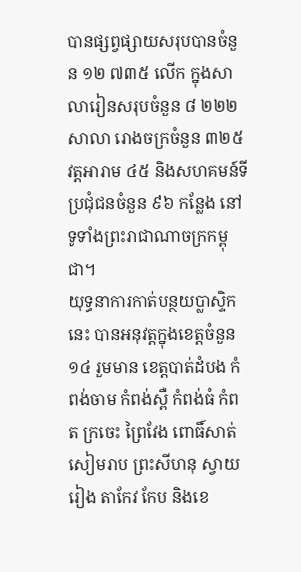បានផ្សព្វផ្សាយសរុបបានចំនួន ១២ ៧៣៥ លើក ក្នុងសាលារៀនសរុបចំនួន ៨ ២២២ សាលា រោងចក្រចំនួន ៣២៥ វត្តអារាម ៤៥ និងសហគមន៍ទីប្រជុំជនចំនួន ៩៦ កន្លែង នៅទូទាំងព្រះរាជាណាចក្រកម្ពុជា។
យុទ្ធនាការកាត់បន្ថយប្លាស្ទិកនេះ បានអនុវត្តក្នុងខេត្តចំនួន ១៤ រួមមាន ខេត្តបាត់ដំបង កំពង់ចាម កំពង់ស្ពឺ កំពង់ធំ កំពត ក្រចេះ ព្រៃវែង ពោធិ៍សាត់ សៀមរាប ព្រះសីហនុ ស្វាយរៀង តាកែវ កែប និងខេ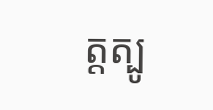ត្តត្បូ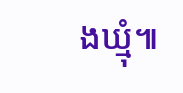ងឃ្មុំ៕